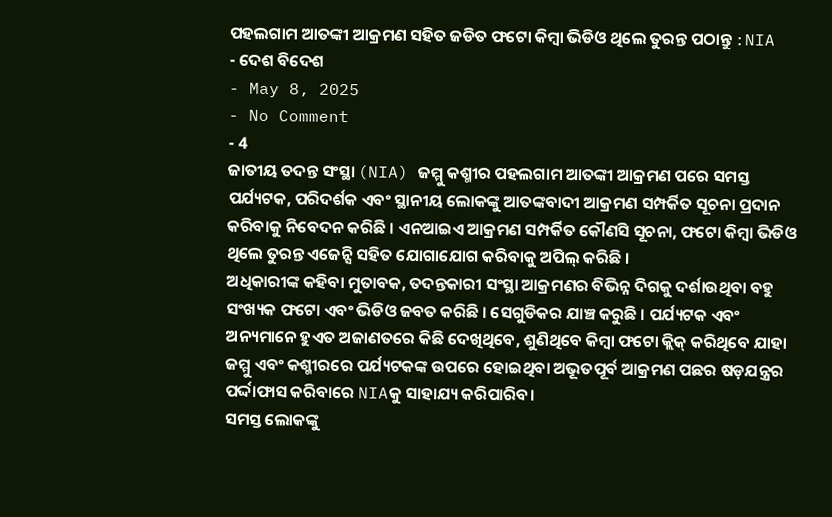ପହଲଗାମ ଆତଙ୍କୀ ଆକ୍ରମଣ ସହିତ ଜଡିତ ଫଟୋ କିମ୍ବା ଭିଡିଓ ଥିଲେ ତୁରନ୍ତ ପଠାନ୍ତୁ :NIA
- ଦେଶ ବିଦେଶ
- May 8, 2025
- No Comment
- 4
ଜାତୀୟ ତଦନ୍ତ ସଂସ୍ଥା (NIA) ଜମ୍ମୁ କଶ୍ମୀର ପହଲଗାମ ଆତଙ୍କୀ ଆକ୍ରମଣ ପରେ ସମସ୍ତ ପର୍ଯ୍ୟଟକ, ପରିଦର୍ଶକ ଏବଂ ସ୍ଥାନୀୟ ଲୋକଙ୍କୁ ଆତଙ୍କବାଦୀ ଆକ୍ରମଣ ସମ୍ପର୍କିତ ସୂଚନା ପ୍ରଦାନ କରିବାକୁ ନିବେଦନ କରିଛି । ଏନଆଇଏ ଆକ୍ରମଣ ସମ୍ପର୍କିତ କୌଣସି ସୂଚନା, ଫଟୋ କିମ୍ବା ଭିଡିଓ ଥିଲେ ତୁରନ୍ତ ଏଜେନ୍ସି ସହିତ ଯୋଗାଯୋଗ କରିବାକୁ ଅପିଲ୍ କରିଛି ।
ଅଧିକାରୀଙ୍କ କହିବା ମୁତାବକ, ତଦନ୍ତକାରୀ ସଂସ୍ଥା ଆକ୍ରମଣର ବିଭିନ୍ନ ଦିଗକୁ ଦର୍ଶାଉଥିବା ବହୁ ସଂଖ୍ୟକ ଫଟୋ ଏବଂ ଭିଡିଓ ଜବତ କରିଛି । ସେଗୁଡିକର ଯାଞ୍ଚ କରୁଛି । ପର୍ଯ୍ୟଟକ ଏବଂ ଅନ୍ୟମାନେ ହୁଏତ ଅଜାଣତରେ କିଛି ଦେଖିଥିବେ, ଶୁଣିଥିବେ କିମ୍ବା ଫଟୋ କ୍ଲିକ୍ କରିଥିବେ ଯାହା ଜମ୍ମୁ ଏବଂ କଶ୍ମୀରରେ ପର୍ଯ୍ୟଟକଙ୍କ ଉପରେ ହୋଇଥିବା ଅଭୂତପୂର୍ବ ଆକ୍ରମଣ ପଛର ଷଡ଼ଯନ୍ତ୍ରର ପର୍ଦ୍ଦାଫାସ କରିବାରେ NIAକୁ ସାହାଯ୍ୟ କରିପାରିବ।
ସମସ୍ତ ଲୋକଙ୍କୁ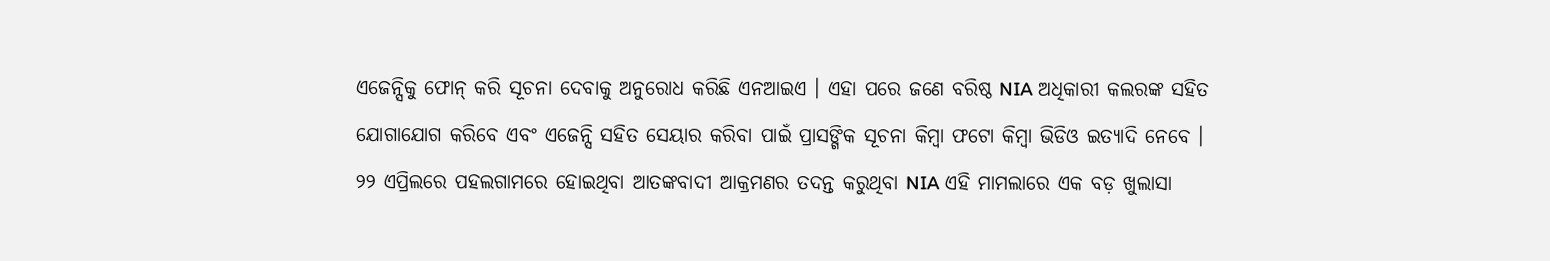ଏଜେନ୍ସିକୁ ଫୋନ୍ କରି ସୂଚନା ଦେବାକୁ ଅନୁରୋଧ କରିଛି ଏନଆଇଏ । ଏହା ପରେ ଜଣେ ବରିଷ୍ଠ NIA ଅଧିକାରୀ କଲରଙ୍କ ସହିତ ଯୋଗାଯୋଗ କରିବେ ଏବଂ ଏଜେନ୍ସି ସହିତ ସେୟାର କରିବା ପାଇଁ ପ୍ରାସଙ୍ଗିକ ସୂଚନା କିମ୍ବା ଫଟୋ କିମ୍ବା ଭିଡିଓ ଇତ୍ୟାଦି ନେବେ ।
୨୨ ଏପ୍ରିଲରେ ପହଲଗାମରେ ହୋଇଥିବା ଆତଙ୍କବାଦୀ ଆକ୍ରମଣର ତଦନ୍ତ କରୁଥିବା NIA ଏହି ମାମଲାରେ ଏକ ବଡ଼ ଖୁଲାସା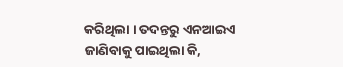କରିଥିଲା । ତଦନ୍ତରୁ ଏନଆଇଏ ଜାଣିବାକୁ ପାଇଥିଲା କି,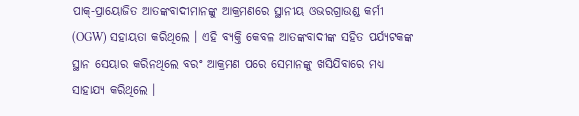ପାକ୍-ପ୍ରାୟୋଜିତ ଆତଙ୍କବାଦୀମାନଙ୍କୁ ଆକ୍ରମଣରେ ସ୍ଥାନୀୟ ଓଭରଗ୍ରାଉଣ୍ଡ କର୍ମୀ (OGW) ସହାୟତା କରିଥିଲେ । ଏହି ବ୍ୟକ୍ତି କେବଳ ଆତଙ୍କବାଦୀଙ୍କ ସହିତ ପର୍ଯ୍ୟଟକଙ୍କ ସ୍ଥାନ ସେୟାର କରିନଥିଲେ ବରଂ ଆକ୍ରମଣ ପରେ ସେମାନଙ୍କୁ ଖସିଯିବାରେ ମଧ୍ୟ ସାହାଯ୍ୟ କରିଥିଲେ ।